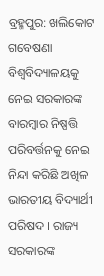ବ୍ରହ୍ମପୁର: ଖଲିକୋଟ ଗବେଷଣା ବିଶ୍ବବିଦ୍ୟାଳୟକୁ ନେଇ ସରକାରଙ୍କ ବାରମ୍ବାର ନିଷ୍ପତ୍ତି ପରିବର୍ତ୍ତନକୁ ନେଇ ନିନ୍ଦା କରିଛି ଅଖିଳ ଭାରତୀୟ ବିଦ୍ୟାର୍ଥୀ ପରିଷଦ । ରାଜ୍ୟ ସରକାରଙ୍କ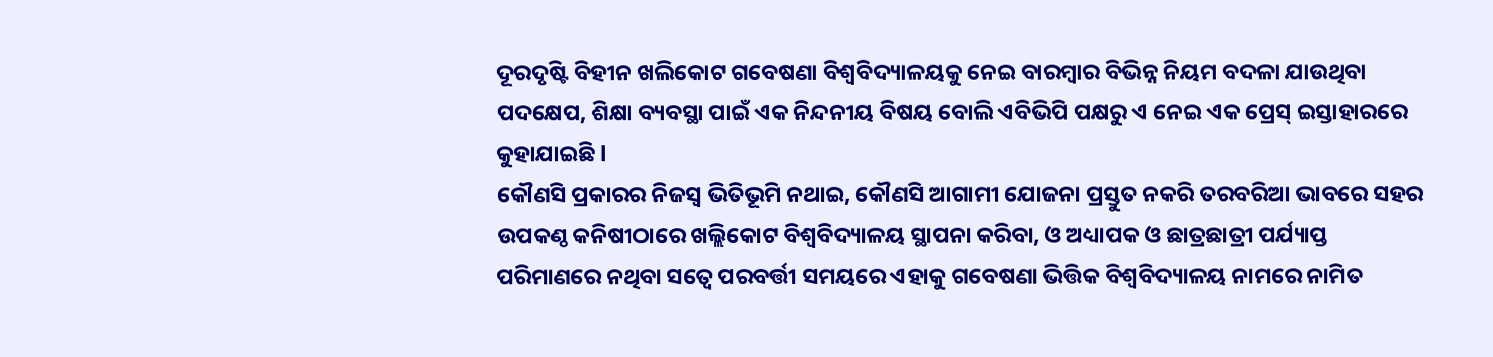ଦୂରଦୃଷ୍ଟି ବିହୀନ ଖଲିକୋଟ ଗବେଷଣା ବିଶ୍ବବିଦ୍ୟାଳୟକୁ ନେଇ ବାରମ୍ବାର ବିଭିନ୍ନ ନିୟମ ବଦଳା ଯାଉଥିବା ପଦକ୍ଷେପ, ଶିକ୍ଷା ବ୍ୟବସ୍ଥା ପାଇଁ ଏକ ନିନ୍ଦନୀୟ ବିଷୟ ବୋଲି ଏବିଭିପି ପକ୍ଷରୁ ଏ ନେଇ ଏକ ପ୍ରେସ୍ ଇସ୍ତାହାରରେ କୁହାଯାଇଛି l
କୌଣସି ପ୍ରକାରର ନିଜସ୍ବ ଭିତିଭୂମି ନଥାଇ, କୌଣସି ଆଗାମୀ ଯୋଜନା ପ୍ରସ୍ତୁତ ନକରି ତରବରିଆ ଭାବରେ ସହର ଉପକଣ୍ଠ କନିଷୀଠାରେ ଖଲ୍ଲିକୋଟ ବିଶ୍ବବିଦ୍ୟାଳୟ ସ୍ଥାପନା କରିବା, ଓ ଅଧ୍ୟାପକ ଓ ଛାତ୍ରଛାତ୍ରୀ ପର୍ଯ୍ୟାପ୍ତ ପରିମାଣରେ ନଥିବା ସତ୍ବେ ପରବର୍ତ୍ତୀ ସମୟରେ ଏହାକୁ ଗବେଷଣା ଭିତ୍ତିକ ବିଶ୍ବବିଦ୍ୟାଳୟ ନାମରେ ନାମିତ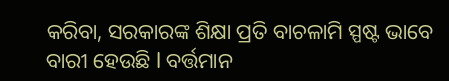କରିବା, ସରକାରଙ୍କ ଶିକ୍ଷା ପ୍ରତି ବାଚଳାମି ସ୍ପଷ୍ଟ ଭାବେ ବାରୀ ହେଉଛି l ବର୍ତ୍ତମାନ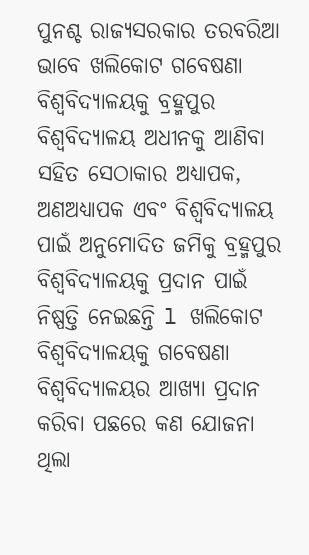ପୁନଶ୍ଚ ରାଜ୍ୟସରକାର ତରବରିଆ ଭାବେ ଖଲିକୋଟ ଗବେଷଣା ବିଶ୍ବବିଦ୍ୟାଳୟକୁ ବ୍ରହ୍ମପୁର ବିଶ୍ବବିଦ୍ୟାଳୟ ଅଧୀନକୁ ଆଣିବା ସହିତ ସେଠାକାର ଅଧ୍ୟାପକ, ଅଣଅଧ୍ୟାପକ ଏବଂ ବିଶ୍ବବିଦ୍ୟାଳୟ ପାଇଁ ଅନୁମୋଦିତ ଜମିକୁ ବ୍ରହ୍ମପୁର ବିଶ୍ବବିଦ୍ୟାଳୟକୁ ପ୍ରଦାନ ପାଇଁ ନିଷ୍ପତ୍ତି ନେଇଛନ୍ତି l ଖଲିକୋଟ ବିଶ୍ବବିଦ୍ୟାଳୟକୁ ଗବେଷଣା ବିଶ୍ବବିଦ୍ୟାଳୟର ଆଖ୍ୟା ପ୍ରଦାନ କରିବା ପଛରେ କଣ ଯୋଜନା ଥିଲା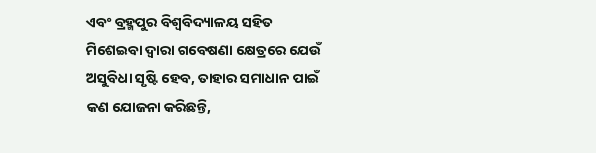ଏବଂ ବ୍ରହ୍ମପୁର ବିଶ୍ବବିଦ୍ୟାଳୟ ସହିତ ମିଶେଇବା ଦ୍ବାରା ଗବେଷଣା କ୍ଷେତ୍ରରେ ଯେଉଁ ଅସୁବିଧା ସୃଷ୍ଟି ହେବ, ତାହାର ସମାଧାନ ପାଇଁ କଣ ଯୋଜନା କରିଛନ୍ତି,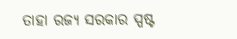ତାହା ରଜ୍ୟ ସରକାର ସ୍ପଷ୍ଟ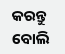କରନ୍ତୁ ବୋଲି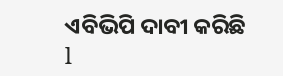ଏବିଭିପି ଦାବୀ କରିଛି l